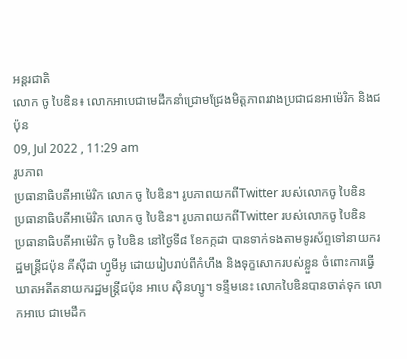អន្តរជាតិ
លោក ចូ បៃឌិន៖ លោកអាបេជាមេដឹកនាំជ្រោមជ្រែងមិត្តភាពរវាងប្រជាជនអាម៉េរិក និងជប៉ុន
09, Jul 2022 , 11:29 am
រូបភាព
ប្រធានាធិបតីអាម៉េរិក លោក ចូ បៃឌិន។ រូបភាពយកពីTwitter របស់លោកចូ បៃឌិន
ប្រធានាធិបតីអាម៉េរិក លោក ចូ បៃឌិន។ រូបភាពយកពីTwitter របស់លោកចូ បៃឌិន
ប្រធានាធិបតីអាម៉េរិក ចូ បៃឌិន នៅថ្ងៃទី៨ ខែកក្កដា បានទាក់ទងតាមទូរស័ព្ទទៅនាយករដ្ឋមន្ត្រីជប៉ុន គីស៊ីដា ហ្វូមីអូ ដោយរៀបរាប់ពីកំហឹង និងទុក្ខសោករបស់ខ្លួន ចំពោះការធ្វើឃាតអតីតនាយករដ្ឋមន្ត្រីជប៉ុន អាបេ ស៊ិនហ្សូ។ ទន្ទឹមនេះ លោកបៃឌិនបានចាត់ទុក លោកអាបេ ជាមេដឹក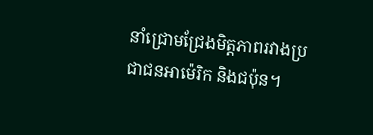នាំជ្រោមជ្រែងមិត្តភាពរវាងប្រជាជនអាម៉េរិក និងជប៉ុន។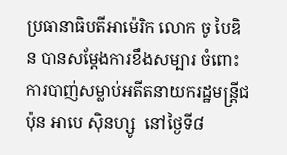ប្រធានាធិបតីអាម៉េរិក លោក ចូ បៃឌិន បានសម្តែងការខឹងសម្បារ ចំពោះការបាញ់សម្លាប់អតីតនាយករដ្ឋមន្ត្រីជប៉ុន អាបេ ស៊ិនហ្សូ  នៅថ្ងៃទី៨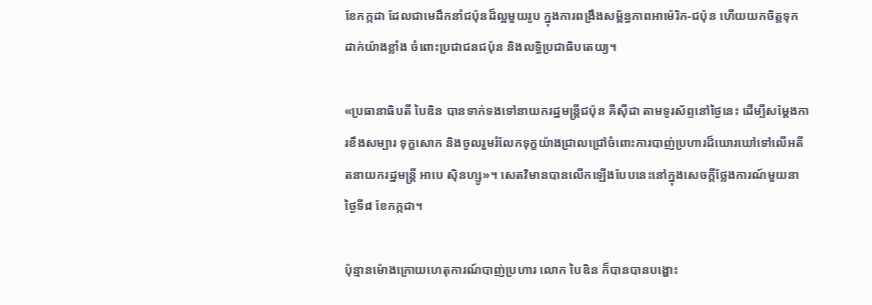ខែកក្កដា ដែលជាមេដឹកនាំជប៉ុនដ៏ល្អមួយរូប ក្នុងការពង្រឹងសម្ព័ន្ធភាពអាម៉េរិក-ជប៉ុន ហើយយកចិត្តទុកដាក់យ៉ាងខ្លាំង ចំពោះប្រជាជនជប៉ុន និងលទ្ធិប្រជាធិបតេយ្យ។

«ប្រធានាធិបតី បៃឌិន បានទាក់ទងទៅនាយករដ្ឋមន្ត្រីជប៉ុន គីស៊ីដា តាមទូរស័ព្ទនៅថ្ងៃនេះ ដើម្បីសម្តែងការខឹងសម្បារ ទុក្ខសោក និងចូលរួមរំលែកទុក្ខយ៉ាងជ្រាលជ្រៅចំពោះការបាញ់ប្រហារដ៏ឃោរឃៅទៅលើអតីតនាយករដ្ឋមន្ត្រី អាបេ ស៊ិនហ្សូ»។ សេតវិមានបានលើកឡើងបែបនេះនៅក្នុងសេចក្តីថ្លែងការណ៍មួយនាថ្ងៃទី៨ ខែកក្កដា។

ប៉ុន្មានម៉ោងក្រោយហេតុការណ៍បាញ់ប្រហារ លោក បៃឌិន ក៏បានបានបង្ហោះ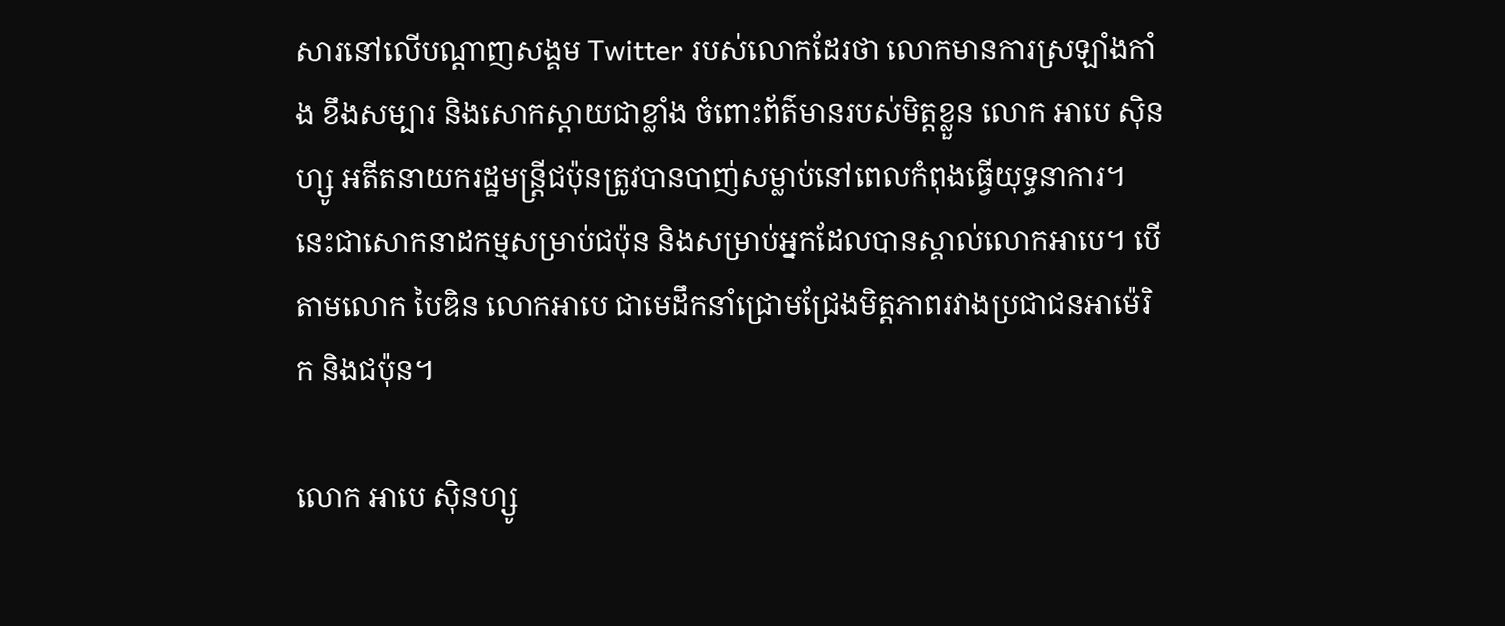សារនៅលើបណ្ដាញសង្គម Twitter របស់លោកដែរថា លោកមានការស្រឡាំងកាំង ខឹងសម្បារ និងសោកស្ដាយជាខ្លាំង ចំពោះព័ត៌មានរបស់មិត្តខ្លួន លោក អាបេ ស៊ិនហ្សូ អតីតនាយករដ្ឋមន្ត្រីជប៉ុនត្រូវបានបាញ់សម្លាប់នៅពេលកំពុងធ្វើយុទ្ធនាការ។ នេះជាសោកនាដកម្មសម្រាប់ជប៉ុន និងសម្រាប់អ្នកដែលបានស្គាល់លោកអាបេ។ បើតាមលោក បៃឌិន លោកអាបេ ជាមេដឹកនាំជ្រោមជ្រែងមិត្តភាពរវាងប្រជាជនអាម៉េរិក និងជប៉ុន។

លោក អាបេ ស៊ិនហ្សូ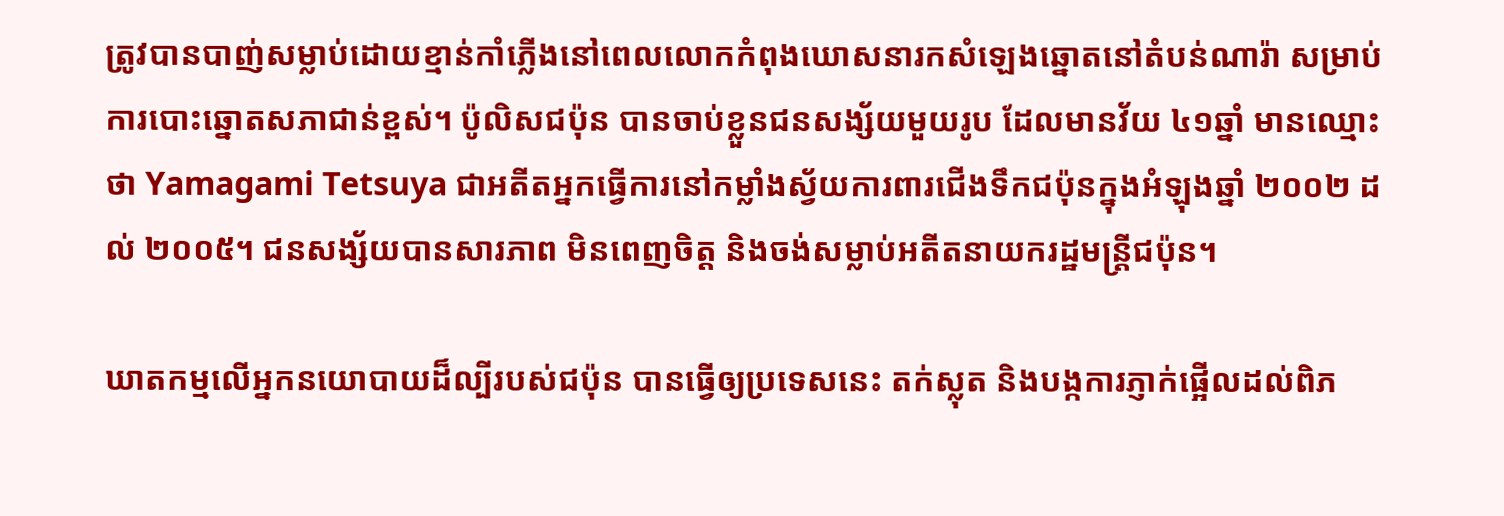ត្រូវបានបាញ់សម្លាប់ដោយខ្មាន់កាំភ្លើងនៅពេលលោកកំពុងឃោសនារកសំឡេងឆ្នោតនៅតំបន់ណារ៉ា សម្រាប់ការបោះឆ្នោតសភាជាន់ខ្ពស់។ ប៉ូលិសជប៉ុន បានចាប់ខ្លួនជនសង្ស័យមួយរូប ដែលមានវ័យ ៤១ឆ្នាំ មានឈ្មោះថា Yamagami Tetsuya ជាអតីតអ្នកធ្វើការនៅកម្លាំងស្វ័យការពារជើងទឹកជប៉ុនក្នុងអំឡុងឆ្នាំ ២០០២ ដល់ ២០០៥។ ជនសង្ស័យបានសារភាព មិនពេញចិត្ត និងចង់សម្លាប់អតីតនាយករដ្ឋមន្រ្តីជប៉ុន។

ឃាតកម្មលើអ្នកនយោបាយដ៏ល្បីរបស់ជប៉ុន បានធ្វើឲ្យប្រទេសនេះ តក់ស្លុត និងបង្កការភ្ញាក់ផ្អើលដល់ពិភ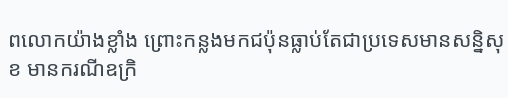ពលោកយ៉ាងខ្លាំង ព្រោះកន្លងមកជប៉ុនធ្លាប់តែជាប្រទេសមានសន្និសុខ មានករណីឧក្រិ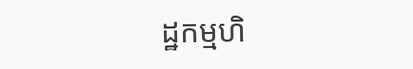ដ្ឋកម្មហិ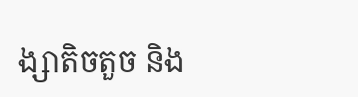ង្សាតិចតួច និង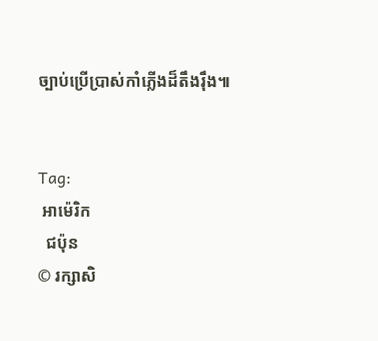ច្បាប់ប្រើប្រាស់កាំភ្លើងដ៏តឹងរ៉ឹង៕


Tag:
 អាម៉េរិក
  ជប៉ុន
© រក្សាសិ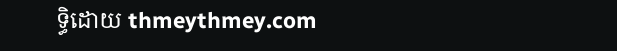ទ្ធិដោយ thmeythmey.com